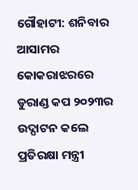ଗୌହାଟୀ: ଶନିବାର ଆସାମର କୋକରାଝରରେ ଡୁରାଣ୍ଡ କପ ୨୦୨୩ର ଉଦ୍ଘାଟନ କଲେ ପ୍ରତିରକ୍ଷା ମନ୍ତ୍ରୀ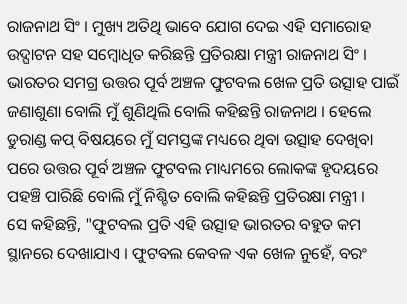ରାଜନାଥ ସିଂ । ମୁଖ୍ୟ ଅତିଥି ଭାବେ ଯୋଗ ଦେଇ ଏହି ସମାରୋହ ଉଦ୍ଘାଟନ ସହ ସମ୍ବୋଧିତ କରିଛନ୍ତି ପ୍ରତିରକ୍ଷା ମନ୍ତ୍ରୀ ରାଜନାଥ ସିଂ । ଭାରତର ସମଗ୍ର ଉତ୍ତର ପୂର୍ବ ଅଞ୍ଚଳ ଫୁଟବଲ ଖେଳ ପ୍ରତି ଉତ୍ସାହ ପାଇଁ ଜଣାଶୁଣା ବୋଲି ମୁଁ ଶୁଣିଥିଲି ବୋଲି କହିଛନ୍ତି ରାଜନାଥ । ହେଲେ ଡୁରାଣ୍ଡ କପ୍ ବିଷୟରେ ମୁଁ ସମସ୍ତଙ୍କ ମଧ୍ୟରେ ଥିବା ଉତ୍ସାହ ଦେଖିବା ପରେ ଉତ୍ତର ପୂର୍ବ ଅଞ୍ଚଳ ଫୁଟବଲ ମାଧ୍ୟମରେ ଲୋକଙ୍କ ହୃଦୟରେ ପହଞ୍ଚି ପାରିଛି ବୋଲି ମୁଁ ନିଶ୍ଚିତ ବୋଲି କହିଛନ୍ତି ପ୍ରତିରକ୍ଷା ମନ୍ତ୍ରୀ ।
ସେ କହିଛନ୍ତି, "ଫୁଟବଲ ପ୍ରତି ଏହି ଉତ୍ସାହ ଭାରତର ବହୁତ କମ ସ୍ଥାନରେ ଦେଖାଯାଏ । ଫୁଟବଲ କେବଳ ଏକ ଖେଳ ନୁହେଁ, ବରଂ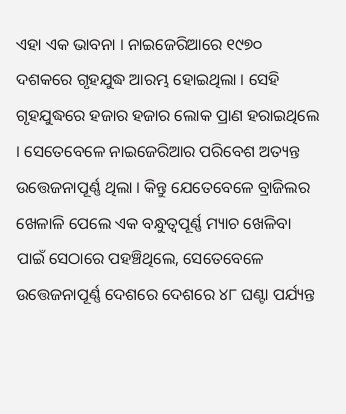ଏହା ଏକ ଭାବନା । ନାଇଜେରିଆରେ ୧୯୭୦ ଦଶକରେ ଗୃହଯୁଦ୍ଧ ଆରମ୍ଭ ହୋଇଥିଲା । ସେହି ଗୃହଯୁଦ୍ଧରେ ହଜାର ହଜାର ଲୋକ ପ୍ରାଣ ହରାଇଥିଲେ । ସେତେବେଳେ ନାଇଜେରିଆର ପରିବେଶ ଅତ୍ୟନ୍ତ ଉତ୍ତେଜନାପୂର୍ଣ୍ଣ ଥିଲା । କିନ୍ତୁ ଯେତେବେଳେ ବ୍ରାଜିଲର ଖେଳାଳି ପେଲେ ଏକ ବନ୍ଧୁତ୍ବପୂର୍ଣ୍ଣ ମ୍ୟାଚ ଖେଳିବା ପାଇଁ ସେଠାରେ ପହଞ୍ଚିଥିଲେ, ସେତେବେଳେ ଉତ୍ତେଜନାପୂର୍ଣ୍ଣ ଦେଶରେ ଦେଶରେ ୪୮ ଘଣ୍ଟା ପର୍ଯ୍ୟନ୍ତ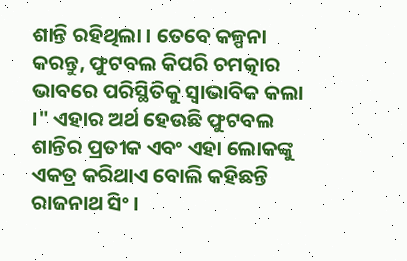ଶାନ୍ତି ରହିଥିଲା । ତେବେ କଳ୍ପନା କରନ୍ତୁ, ଫୁଟବଲ କିପରି ଚମତ୍କାର ଭାବରେ ପରିସ୍ଥିତିକୁ ସ୍ବାଭାବିକ କଲା ।" ଏହାର ଅର୍ଥ ହେଉଛି ଫୁଟବଲ ଶାନ୍ତିର ପ୍ରତୀକ ଏବଂ ଏହା ଲୋକଙ୍କୁ ଏକତ୍ର କରିଥାଏ ବୋଲି କହିଛନ୍ତି ରାଜନାଥ ସିଂ ।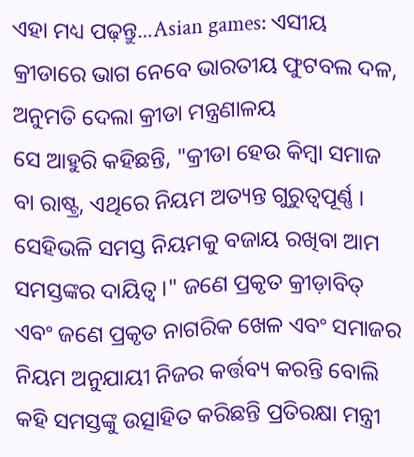ଏହା ମଧ୍ୟ ପଢ଼ନ୍ତୁ...Asian games: ଏସୀୟ କ୍ରୀଡାରେ ଭାଗ ନେବେ ଭାରତୀୟ ଫୁଟବଲ ଦଳ, ଅନୁମତି ଦେଲା କ୍ରୀଡା ମନ୍ତ୍ରଣାଳୟ
ସେ ଆହୁରି କହିଛନ୍ତି, "କ୍ରୀଡା ହେଉ କିମ୍ବା ସମାଜ ବା ରାଷ୍ଟ୍ର, ଏଥିରେ ନିୟମ ଅତ୍ୟନ୍ତ ଗୁରୁତ୍ବପୂର୍ଣ୍ଣ । ସେହିଭଳି ସମସ୍ତ ନିୟମକୁ ବଜାୟ ରଖିବା ଆମ ସମସ୍ତଙ୍କର ଦାୟିତ୍ବ ।" ଜଣେ ପ୍ରକୃତ କ୍ରୀଡ଼ାବିତ୍ ଏବଂ ଜଣେ ପ୍ରକୃତ ନାଗରିକ ଖେଳ ଏବଂ ସମାଜର ନିୟମ ଅନୁଯାୟୀ ନିଜର କର୍ତ୍ତବ୍ୟ କରନ୍ତି ବୋଲି କହି ସମସ୍ତଙ୍କୁ ଉତ୍ସାହିତ କରିଛନ୍ତି ପ୍ରତିରକ୍ଷା ମନ୍ତ୍ରୀ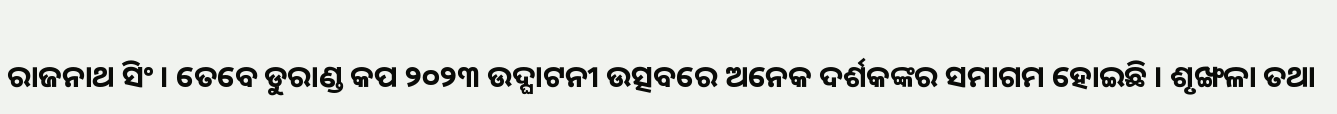ରାଜନାଥ ସିଂ । ତେବେ ଡୁରାଣ୍ଡ କପ ୨୦୨୩ ଉଦ୍ଘାଟନୀ ଉତ୍ସବରେ ଅନେକ ଦର୍ଶକଙ୍କର ସମାଗମ ହୋଇଛି । ଶୃଙ୍ଖଳା ତଥା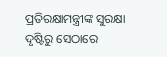ପ୍ରତିରକ୍ଷାମନ୍ତ୍ରୀଙ୍କ ସୁରକ୍ଷା ଦୃଷ୍ଟିରୁ ସେଠାରେ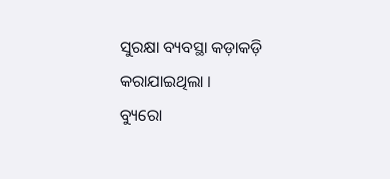ସୁରକ୍ଷା ବ୍ୟବସ୍ଥା କଡ଼ାକଡ଼ି କରାଯାଇଥିଲା ।
ବ୍ୟୁରୋ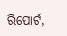ରିପୋର୍ଟ,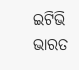ଇଟିଭି ଭାରତ